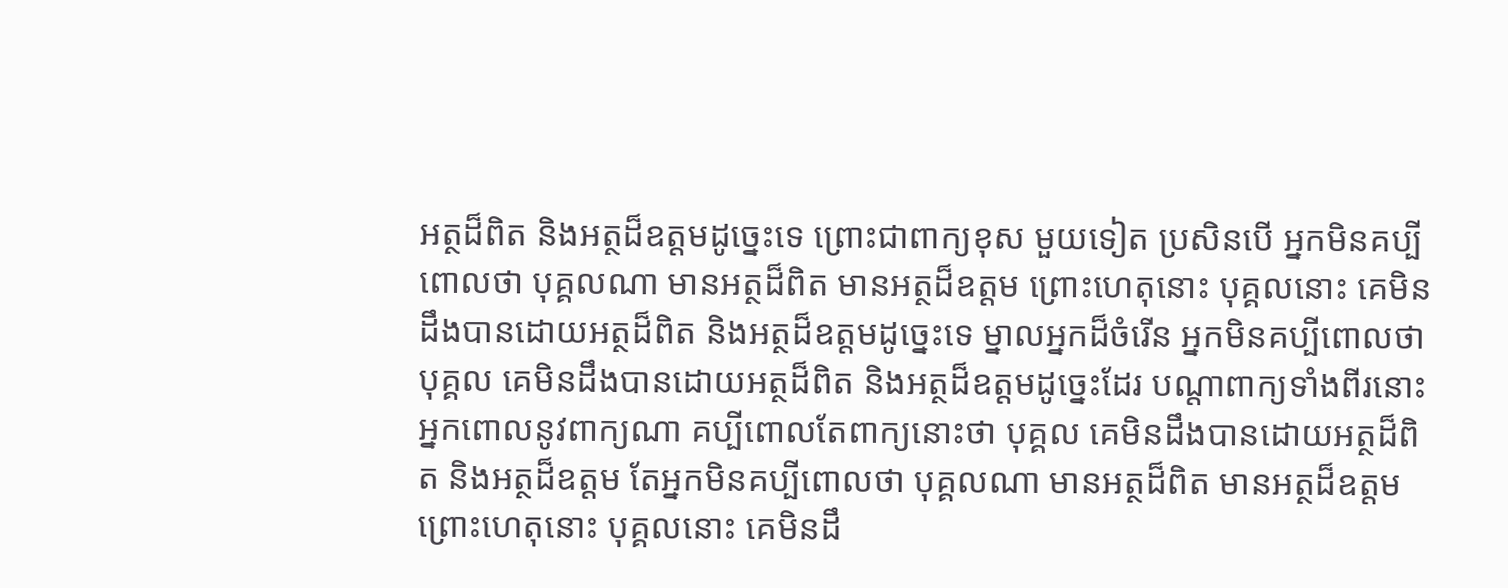អត្ថដ៏ពិត និងអត្ថដ៏ឧត្តមដូច្នេះទេ ព្រោះជាពាក្យខុស មួយទៀត ប្រសិនបើ អ្នកមិនគប្បីពោលថា បុគ្គលណា មានអត្ថដ៏ពិត មានអត្ថដ៏ឧត្តម ព្រោះហេតុនោះ បុគ្គលនោះ គេមិនដឹងបានដោយអត្ថដ៏ពិត និងអត្ថដ៏ឧត្តមដូច្នេះទេ ម្នាលអ្នកដ៏ចំរើន អ្នកមិនគប្បីពោលថា បុគ្គល គេមិនដឹងបានដោយអត្ថដ៏ពិត និងអត្ថដ៏ឧត្តមដូច្នេះដែរ បណ្តាពាក្យទាំងពីរនោះ អ្នកពោលនូវពាក្យណា គប្បីពោលតែពាក្យនោះថា បុគ្គល គេមិនដឹងបានដោយអត្ថដ៏ពិត និងអត្ថដ៏ឧត្តម តែអ្នកមិនគប្បីពោលថា បុគ្គលណា មានអត្ថដ៏ពិត មានអត្ថដ៏ឧត្តម ព្រោះហេតុនោះ បុគ្គលនោះ គេមិនដឹ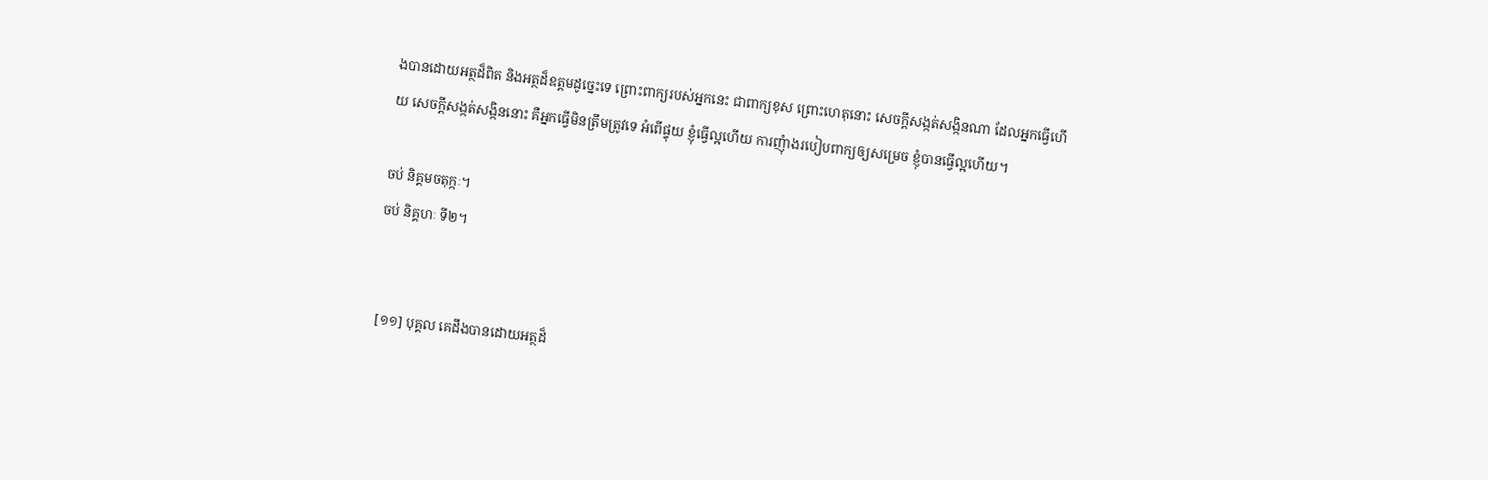ងបានដោយអត្ថដ៏ពិត និងអត្ថដ៏ឧត្តមដូច្នេះទេ ព្រោះពាក្យរបស់អ្នកនេះ ជាពាក្យខុស ព្រោះហេតុនោះ សេចក្តីសង្កត់សង្កិនណា ដែលអ្នកធ្វើហើយ សេចក្តីសង្កត់សង្កិននោះ គឺអ្នកធ្វើមិនត្រឹមត្រូវទេ អំពើផ្ទុយ ខ្ញុំធ្វើល្អហើយ ការញុំាងរបៀបពាក្យឲ្យសម្រេច ខ្ញុំបានធ្វើល្អហើយ។

ចប់ និគ្គមចតុក្កៈ។
ចប់ និគ្គហៈ ទី២។


 [១១] បុគ្គល គេដឹងបានដោយអត្ថដ៏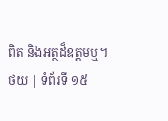ពិត និងអត្ថដ៏ឧត្តមឬ។
ថយ | ទំព័រទី ១៥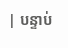| បន្ទាប់